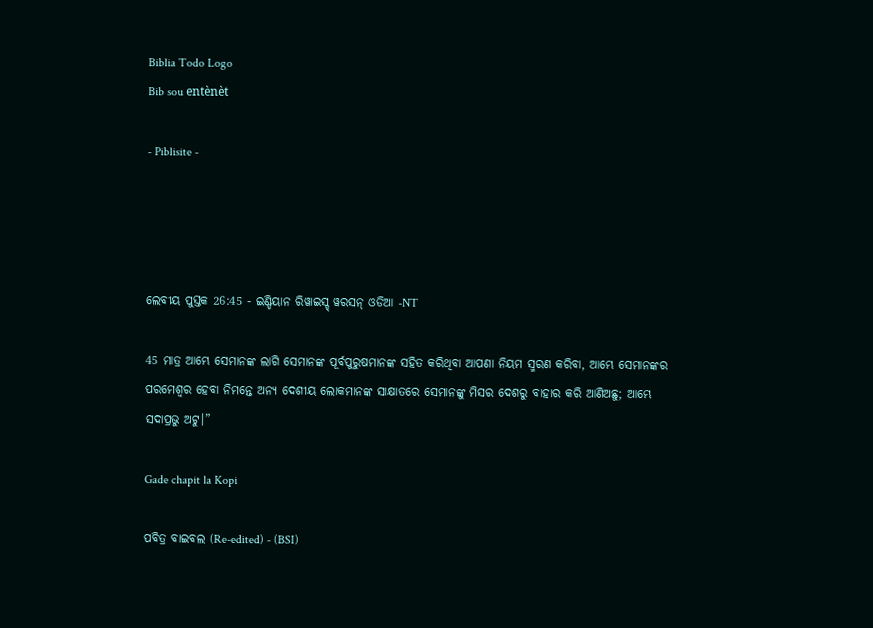Biblia Todo Logo
Bib sou entènèt

- Piblisite -




ଲେବୀୟ ପୁସ୍ତକ 26:45 - ଇଣ୍ଡିୟାନ ରିୱାଇସ୍ଡ୍ ୱରସନ୍ ଓଡିଆ -NT

45 ମାତ୍ର ଆମ୍ଭେ ସେମାନଙ୍କ ଲାଗି ସେମାନଙ୍କ ପୂର୍ବପୁରୁଷମାନଙ୍କ ସହିତ କରିଥିବା ଆପଣା ନିୟମ ସ୍ମରଣ କରିବା, ଆମ୍ଭେ ସେମାନଙ୍କର ପରମେଶ୍ୱର ହେବା ନିମନ୍ତେ ଅନ୍ୟ ଦେଶୀୟ ଲୋକମାନଙ୍କ ସାକ୍ଷାତରେ ସେମାନଙ୍କୁ ମିସର ଦେଶରୁ ବାହାର କରି ଆଣିଅଛୁ; ଆମ୍ଭେ ସଦାପ୍ରଭୁ ଅଟୁ।”

Gade chapit la Kopi

ପବିତ୍ର ବାଇବଲ (Re-edited) - (BSI)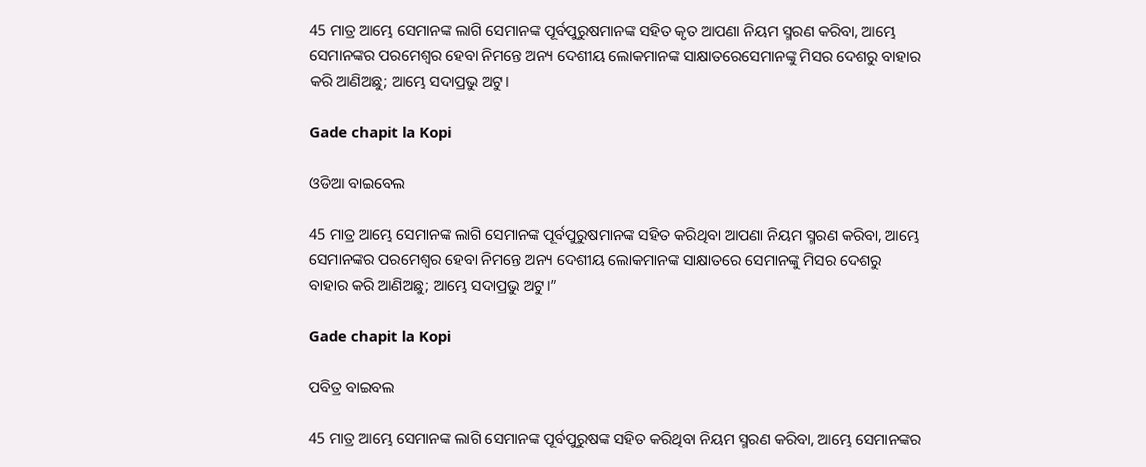45 ମାତ୍ର ଆମ୍ଭେ ସେମାନଙ୍କ ଲାଗି ସେମାନଙ୍କ ପୂର୍ବପୁରୁଷମାନଙ୍କ ସହିତ କୃତ ଆପଣା ନିୟମ ସ୍ମରଣ କରିବା, ଆମ୍ଭେ ସେମାନଙ୍କର ପରମେଶ୍ଵର ହେବା ନିମନ୍ତେ ଅନ୍ୟ ଦେଶୀୟ ଲୋକମାନଙ୍କ ସାକ୍ଷାତରେସେମାନଙ୍କୁ ମିସର ଦେଶରୁ ବାହାର କରି ଆଣିଅଛୁ; ଆମ୍ଭେ ସଦାପ୍ରଭୁ ଅଟୁ।

Gade chapit la Kopi

ଓଡିଆ ବାଇବେଲ

45 ମାତ୍ର ଆମ୍ଭେ ସେମାନଙ୍କ ଲାଗି ସେମାନଙ୍କ ପୂର୍ବପୁରୁଷମାନଙ୍କ ସହିତ କରିଥିବା ଆପଣା ନିୟମ ସ୍ମରଣ କରିବା, ଆମ୍ଭେ ସେମାନଙ୍କର ପରମେଶ୍ୱର ହେବା ନିମନ୍ତେ ଅନ୍ୟ ଦେଶୀୟ ଲୋକମାନଙ୍କ ସାକ୍ଷାତରେ ସେମାନଙ୍କୁ ମିସର ଦେଶରୁ ବାହାର କରି ଆଣିଅଛୁ; ଆମ୍ଭେ ସଦାପ୍ରଭୁ ଅଟୁ।”

Gade chapit la Kopi

ପବିତ୍ର ବାଇବଲ

45 ମାତ୍ର ଆମ୍ଭେ ସେମାନଙ୍କ ଲାଗି ସେମାନଙ୍କ ପୂର୍ବପୁରୁଷଙ୍କ ସହିତ କରିଥିବା ନିୟମ ସ୍ମରଣ କରିବା, ଆମ୍ଭେ ସେମାନଙ୍କର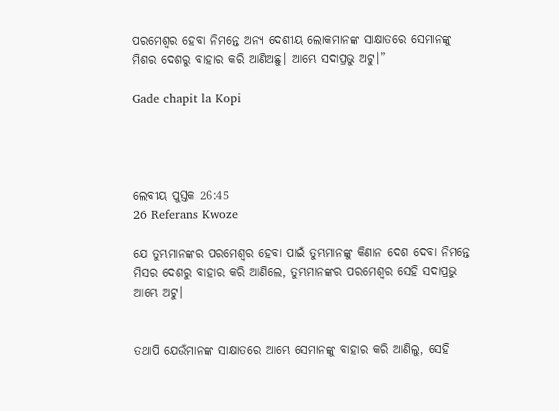ପରମେଶ୍ୱର ହେବା ନିମନ୍ତେ ଅନ୍ୟ ଦେଶୀୟ ଲୋକମାନଙ୍କ ସାକ୍ଷାତରେ ସେମାନଙ୍କୁ ମିଶର ଦେଶରୁ ବାହାର କରି ଆଣିଅଛୁ। ଆମ୍ଭେ ସଦାପ୍ରଭୁ ଅଟୁ।”

Gade chapit la Kopi




ଲେବୀୟ ପୁସ୍ତକ 26:45
26 Referans Kwoze

ଯେ ତୁମ୍ଭମାନଙ୍କର ପରମେଶ୍ୱର ହେବା ପାଇଁ ତୁମ୍ଭମାନଙ୍କୁ କିଣାନ ଦେଶ ଦେବା ନିମନ୍ତେ ମିସର ଦେଶରୁ ବାହାର କରି ଆଣିଲେ, ତୁମ୍ଭମାନଙ୍କର ପରମେଶ୍ୱର ସେହି ସଦାପ୍ରଭୁ ଆମ୍ଭେ ଅଟୁ।


ତଥାପି ଯେଉଁମାନଙ୍କ ସାକ୍ଷାତରେ ଆମ୍ଭେ ସେମାନଙ୍କୁ ବାହାର କରି ଆଣିଲୁ, ସେହି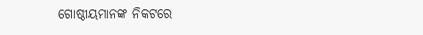ଗୋଷ୍ଠୀୟମାନଙ୍କ ନିକଟରେ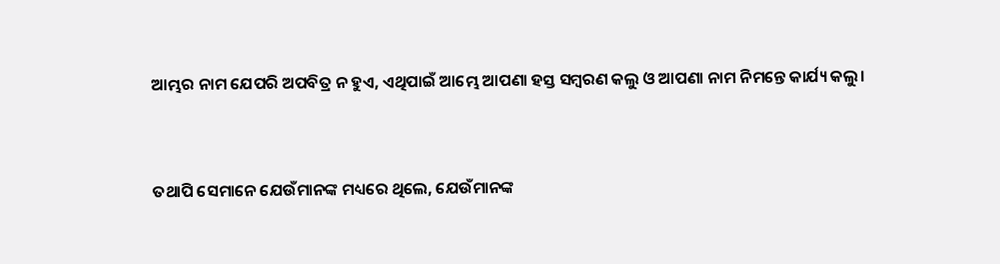ଆମ୍ଭର ନାମ ଯେପରି ଅପବିତ୍ର ନ ହୁଏ, ଏଥିପାଇଁ ଆମ୍ଭେ ଆପଣା ହସ୍ତ ସମ୍ବରଣ କଲୁ ଓ ଆପଣା ନାମ ନିମନ୍ତେ କାର୍ଯ୍ୟ କଲୁ।


ତଥାପି ସେମାନେ ଯେଉଁମାନଙ୍କ ମଧ୍ୟରେ ଥିଲେ, ଯେଉଁମାନଙ୍କ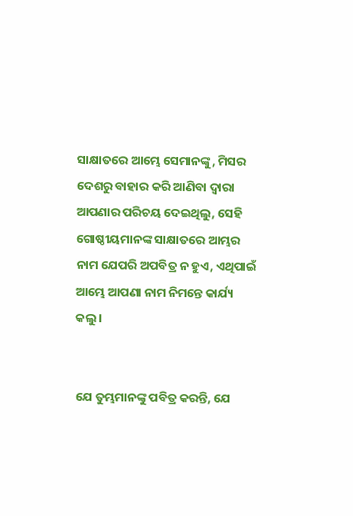ସାକ୍ଷାତରେ ଆମ୍ଭେ ସେମାନଙ୍କୁ, ମିସର ଦେଶରୁ ବାହାର କରି ଆଣିବା ଦ୍ୱାରା ଆପଣାର ପରିଚୟ ଦେଇଥିଲୁ, ସେହି ଗୋଷ୍ଠୀୟମାନଙ୍କ ସାକ୍ଷାତରେ ଆମ୍ଭର ନାମ ଯେପରି ଅପବିତ୍ର ନ ହୁଏ, ଏଥିପାଇଁ ଆମ୍ଭେ ଆପଣା ନାମ ନିମନ୍ତେ କାର୍ଯ୍ୟ କଲୁ।


ଯେ ତୁମ୍ଭମାନଙ୍କୁ ପବିତ୍ର କରନ୍ତି, ଯେ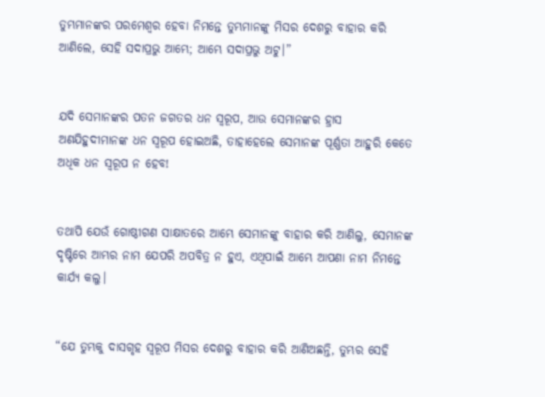ତୁମ୍ଭମାନଙ୍କର ପରମେଶ୍ୱର ହେବା ନିମନ୍ତେ ତୁମ୍ଭମାନଙ୍କୁ ମିସର ଦେଶରୁ ବାହାର କରି ଆଣିଲେ, ସେହି ସଦାପ୍ରଭୁ ଆମ୍ଭେ; ଆମ୍ଭେ ସଦାପ୍ରଭୁ ଅଟୁ।”


ଯଦି ସେମାନଙ୍କର ପତନ ଜଗତର ଧନ ସ୍ୱରୂପ, ଆଉ ସେମାନଙ୍କର ହ୍ରାସ ଅଣଯିହୁଦୀମାନଙ୍କ ଧନ ସ୍ୱରୂପ ହୋଇଅଛି, ତାହାହେଲେ ସେମାନଙ୍କ ପୂର୍ଣ୍ଣତା ଆହୁରି କେତେ ଅଧିକ ଧନ ସ୍ୱରୂପ ନ ହେବ!


ତଥାପି ଯେଉଁ ଗୋଷ୍ଠୀଗଣ ସାକ୍ଷାତରେ ଆମ୍ଭେ ସେମାନଙ୍କୁ ବାହାର କରି ଆଣିଲୁ, ସେମାନଙ୍କ ଦୃଷ୍ଟିରେ ଆମ୍ଭର ନାମ ଯେପରି ଅପବିତ୍ର ନ ହୁଏ, ଏଥିପାଇଁ ଆମ୍ଭେ ଆପଣା ନାମ ନିମନ୍ତେ କାର୍ଯ୍ୟ କଲୁ।


“ଯେ ତୁମ୍ଭକୁ ଦାସଗୃହ ସ୍ୱରୂପ ମିସର ଦେଶରୁ ବାହାର କରି ଆଣିଅଛନ୍ତି, ତୁମ୍ଭର ସେହି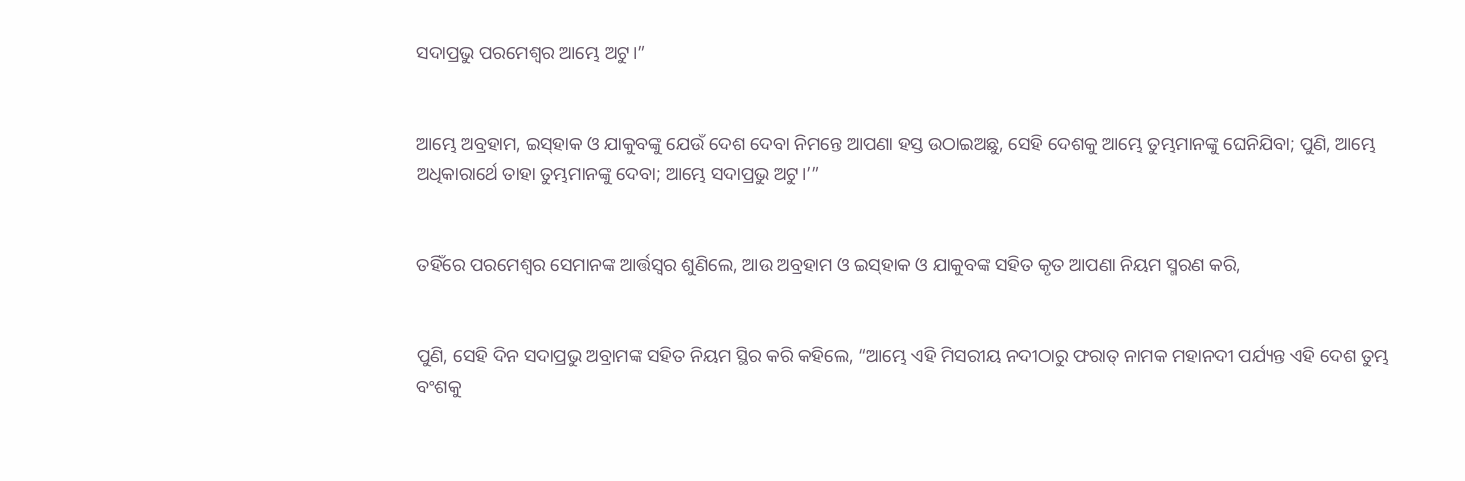ସଦାପ୍ରଭୁ ପରମେଶ୍ୱର ଆମ୍ଭେ ଅଟୁ।”


ଆମ୍ଭେ ଅବ୍ରହାମ, ଇସ୍‌ହାକ ଓ ଯାକୁବଙ୍କୁ ଯେଉଁ ଦେଶ ଦେବା ନିମନ୍ତେ ଆପଣା ହସ୍ତ ଉଠାଇଅଛୁ, ସେହି ଦେଶକୁ ଆମ୍ଭେ ତୁମ୍ଭମାନଙ୍କୁ ଘେନିଯିବା; ପୁଣି, ଆମ୍ଭେ ଅଧିକାରାର୍ଥେ ତାହା ତୁମ୍ଭମାନଙ୍କୁ ଦେବା; ଆମ୍ଭେ ସଦାପ୍ରଭୁ ଅଟୁ।’”


ତହିଁରେ ପରମେଶ୍ୱର ସେମାନଙ୍କ ଆର୍ତ୍ତସ୍ୱର ଶୁଣିଲେ, ଆଉ ଅବ୍ରହାମ ଓ ଇସ୍‌ହାକ ଓ ଯାକୁବଙ୍କ ସହିତ କୃତ ଆପଣା ନିୟମ ସ୍ମରଣ କରି,


ପୁଣି, ସେହି ଦିନ ସଦାପ୍ରଭୁ ଅବ୍ରାମଙ୍କ ସହିତ ନିୟମ ସ୍ଥିର କରି କହିଲେ, “ଆମ୍ଭେ ଏହି ମିସରୀୟ ନଦୀଠାରୁ ଫରାତ୍‍ ନାମକ ମହାନଦୀ ପର୍ଯ୍ୟନ୍ତ ଏହି ଦେଶ ତୁମ୍ଭ ବଂଶକୁ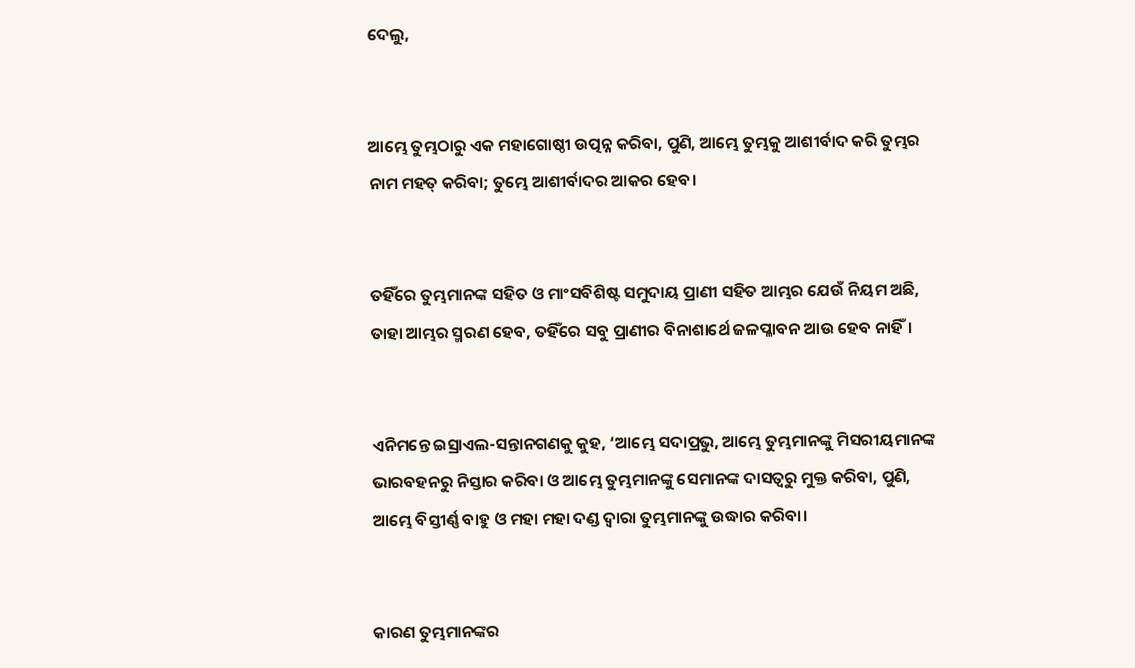ଦେଲୁ,


ଆମ୍ଭେ ତୁମ୍ଭଠାରୁ ଏକ ମହାଗୋଷ୍ଠୀ ଉତ୍ପନ୍ନ କରିବା, ପୁଣି, ଆମ୍ଭେ ତୁମ୍ଭକୁ ଆଶୀର୍ବାଦ କରି ତୁମ୍ଭର ନାମ ମହତ୍ କରିବା; ତୁମ୍ଭେ ଆଶୀର୍ବାଦର ଆକର ହେବ।


ତହିଁରେ ତୁମ୍ଭମାନଙ୍କ ସହିତ ଓ ମାଂସବିଶିଷ୍ଟ ସମୁଦାୟ ପ୍ରାଣୀ ସହିତ ଆମ୍ଭର ଯେଉଁ ନିୟମ ଅଛି, ତାହା ଆମ୍ଭର ସ୍ମରଣ ହେବ, ତହିଁରେ ସବୁ ପ୍ରାଣୀର ବିନାଶାର୍ଥେ ଜଳପ୍ଳାବନ ଆଉ ହେବ ନାହିଁ।


ଏନିମନ୍ତେ ଇସ୍ରାଏଲ-ସନ୍ତାନଗଣକୁ କୁହ, ‘ଆମ୍ଭେ ସଦାପ୍ରଭୁ, ଆମ୍ଭେ ତୁମ୍ଭମାନଙ୍କୁ ମିସରୀୟମାନଙ୍କ ଭାରବହନରୁ ନିସ୍ତାର କରିବା ଓ ଆମ୍ଭେ ତୁମ୍ଭମାନଙ୍କୁ ସେମାନଙ୍କ ଦାସତ୍ୱରୁ ମୁକ୍ତ କରିବା, ପୁଣି, ଆମ୍ଭେ ବିସ୍ତୀର୍ଣ୍ଣ ବାହୁ ଓ ମହା ମହା ଦଣ୍ଡ ଦ୍ୱାରା ତୁମ୍ଭମାନଙ୍କୁ ଉଦ୍ଧାର କରିବା।


କାରଣ ତୁମ୍ଭମାନଙ୍କର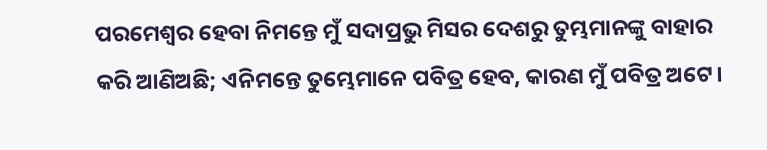ପରମେଶ୍ୱର ହେବା ନିମନ୍ତେ ମୁଁ ସଦାପ୍ରଭୁ ମିସର ଦେଶରୁ ତୁମ୍ଭମାନଙ୍କୁ ବାହାର କରି ଆଣିଅଛି; ଏନିମନ୍ତେ ତୁମ୍ଭେମାନେ ପବିତ୍ର ହେବ, କାରଣ ମୁଁ ପବିତ୍ର ଅଟେ।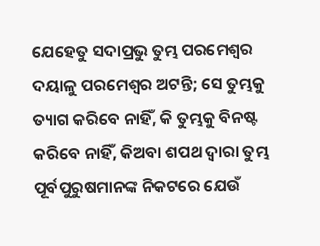ଯେହେତୁ ସଦାପ୍ରଭୁ ତୁମ୍ଭ ପରମେଶ୍ୱର ଦୟାଳୁ ପରମେଶ୍ୱର ଅଟନ୍ତି; ସେ ତୁମ୍ଭକୁ ତ୍ୟାଗ କରିବେ ନାହିଁ, କି ତୁମ୍ଭକୁ ବିନଷ୍ଟ କରିବେ ନାହିଁ, କିଅବା ଶପଥ ଦ୍ୱାରା ତୁମ୍ଭ ପୂର୍ବପୁରୁଷମାନଙ୍କ ନିକଟରେ ଯେଉଁ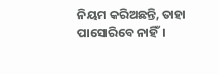ନିୟମ କରିଅଛନ୍ତି, ତାହା ପାସୋରିବେ ନାହିଁ।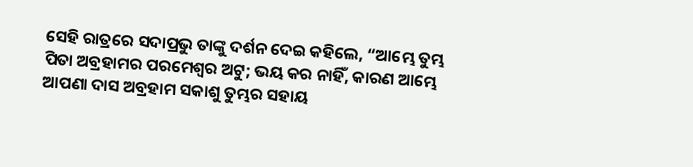ସେହି ରାତ୍ରରେ ସଦାପ୍ରଭୁ ତାଙ୍କୁ ଦର୍ଶନ ଦେଇ କହିଲେ, “ଆମ୍ଭେ ତୁମ୍ଭ ପିତା ଅବ୍ରହାମର ପରମେଶ୍ୱର ଅଟୁ; ଭୟ କର ନାହିଁ, କାରଣ ଆମ୍ଭେ ଆପଣା ଦାସ ଅବ୍ରହାମ ସକାଶୁ ତୁମ୍ଭର ସହାୟ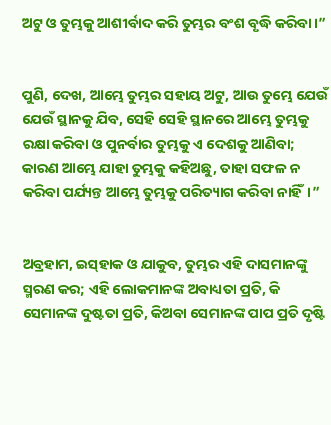ଅଟୁ ଓ ତୁମ୍ଭକୁ ଆଶୀର୍ବାଦ କରି ତୁମ୍ଭର ବଂଶ ବୃଦ୍ଧି କରିବା।”


ପୁଣି, ଦେଖ, ଆମ୍ଭେ ତୁମ୍ଭର ସହାୟ ଅଟୁ, ଆଉ ତୁମ୍ଭେ ଯେଉଁ ଯେଉଁ ସ୍ଥାନକୁ ଯିବ, ସେହି ସେହି ସ୍ଥାନରେ ଆମ୍ଭେ ତୁମ୍ଭକୁ ରକ୍ଷା କରିବା ଓ ପୁନର୍ବାର ତୁମ୍ଭକୁ ଏ ଦେଶକୁ ଆଣିବା; କାରଣ ଆମ୍ଭେ ଯାହା ତୁମ୍ଭକୁ କହିଅଛୁ, ତାହା ସଫଳ ନ କରିବା ପର୍ଯ୍ୟନ୍ତ ଆମ୍ଭେ ତୁମ୍ଭକୁ ପରିତ୍ୟାଗ କରିବା ନାହିଁ।”


ଅବ୍ରହାମ, ଇସ୍‌ହାକ ଓ ଯାକୁବ, ତୁମ୍ଭର ଏହି ଦାସମାନଙ୍କୁ ସ୍ମରଣ କର; ଏହି ଲୋକମାନଙ୍କ ଅବାଧ୍ୟତା ପ୍ରତି, କି ସେମାନଙ୍କ ଦୁଷ୍ଟତା ପ୍ରତି, କିଅବା ସେମାନଙ୍କ ପାପ ପ୍ରତି ଦୃଷ୍ଟି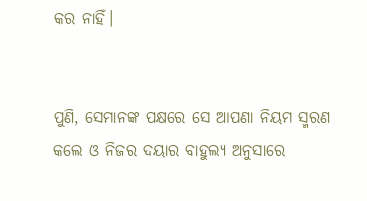କର ନାହିଁ।


ପୁଣି, ସେମାନଙ୍କ ପକ୍ଷରେ ସେ ଆପଣା ନିୟମ ସ୍ମରଣ କଲେ ଓ ନିଜର ଦୟାର ବାହୁଲ୍ୟ ଅନୁସାରେ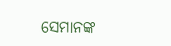ସେମାନଙ୍କ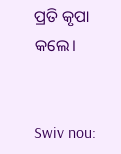ପ୍ରତି କୃପା କଲେ।


Swiv nou: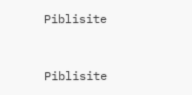Piblisite


Piblisite